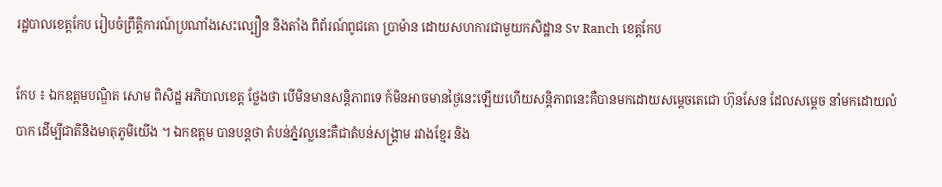រដ្ឋបាលខេត្តកែប រៀបចំព្រឹត្តិការណ៍ប្រណាំងសេះល្បឿន និងតាំង ពិព័រណ៍ពូជគោ ប្រាម៉ាន ដោយសហការជាមួយកសិដ្ឋាន Sv Ranch ខេត្តកែប

កែប ៖ ឯកឧត្តមបណ្ឌិត សោម ពិសិដ្ឋ អភិបាលខេត្ត ថ្លែងថា បើមិនមានសន្តិភាពទេ ក៍មិនអាចមានថ្ងៃនេះឡើយហើយសន្តិភាពនេះគឺបានមកដោយសម្តេចតេជោ ហ៊ុនសែន ដែលសម្តេច នាំមកដោយលំបាក ដើម្បីជាតិនិងមាតុភូមិយើង ។ ឯកឧត្តម បានបន្តថា តំបន់ភ្នំវល្លនេះគឺជាតំបន់សង្គ្រាម រវាងខ្មែរ និង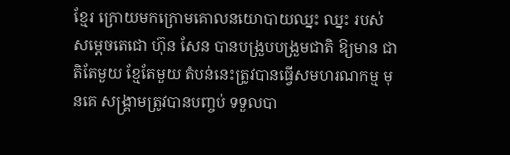ខ្មែរ ក្រោយមកក្រោមគោលនយោបាយឈ្នះ ឈ្នះ របស់ សម្តេចតេជោ ហ៊ុន សែន បានបង្រួបបង្រួមជាតិ ឱ្យមាន ជាតិតែមួយ ខ្មែតែមួយ តំបន់នេះត្រូវបានធ្វើសមហរណកម្ម មុនគេ សង្គ្រាមត្រូវបានបញ្ចប់ ទទួលបា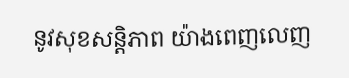នូវសុខសន្តិភាព យ៉ាងពេញលេញ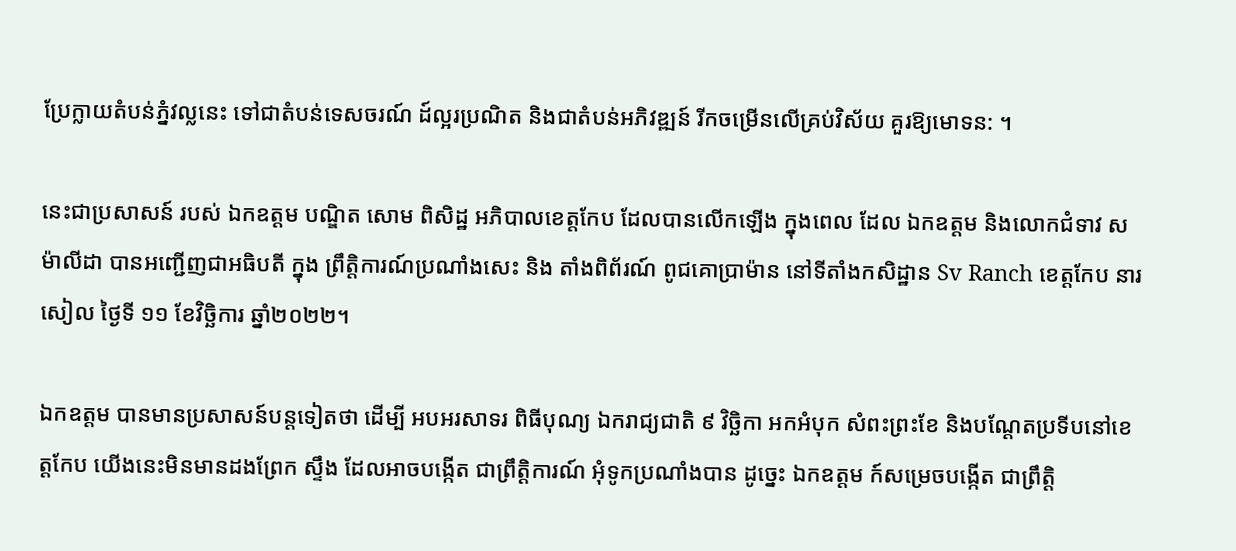ប្រែក្លាយតំបន់ភ្នំវល្លនេះ ទៅជាតំបន់ទេសចរណ៍ ដ៍ល្អរប្រណិត និងជាតំបន់អភិវឌ្ឍន៍ រីកចម្រើនលើគ្រប់វិស័យ គួរឱ្យមោទន: ។

នេះជាប្រសាសន៍ របស់ ឯកឧត្តម បណ្ឌិត សោម ពិសិដ្ឋ អភិបាលខេត្តកែប ដែលបានលើកឡើង ក្នុងពេល ដែល ឯកឧត្តម និងលោកជំទាវ ស ម៉ាលីដា បានអញ្ជើញជាអធិបតី ក្នុង ព្រឹត្តិការណ៍ប្រណាំងសេះ និង តាំងពិព័រណ៍ ពូជគោប្រាម៉ាន នៅទីតាំងកសិដ្ឋាន Sv Ranch ខេត្តកែប នារសៀល ថ្ងៃទី ១១ ខែវិច្ឆិការ ឆ្នាំ២០២២។

ឯកឧត្តម បានមានប្រសាសន៍បន្តទៀតថា ដើម្បី អបអរសាទរ ពិធីបុណ្យ ឯករាជ្យជាតិ ៩ វិច្ឆិកា អកអំបុក សំពះព្រះខែ និងបណ្តែតប្រទីបនៅខេត្តកែប យើងនេះមិនមានដងព្រែក ស្ទឹង ដែលអាចបង្កើត ជាព្រឹត្តិការណ៍ អុំទូកប្រណាំងបាន ដូច្នេះ ឯកឧត្តម ក៍សម្រេចបង្កើត ជាព្រឹត្តិ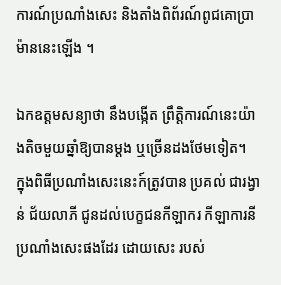ការណ៍ប្រណាំងសេះ និងតាំងពិព័រណ៍ពូជគោប្រាម៉ាននេះឡើង ។

ឯកឧត្តមសន្យាថា នឹងបង្កើត ព្រឹត្តិការណ៍នេះយ៉ាងតិចមួយឆ្នាំឱ្យបានម្តង ឬច្រើនដងថែមទៀត។
ក្នុងពិធីប្រណាំងសេះនេះក៍ត្រូវបាន ប្រគល់ ជារង្វាន់ ជ័យលាភី ជូនដល់បេក្ខជនកីឡាករ កីឡាការនីប្រណាំងសេះផងដែរ ដោយសេះ របស់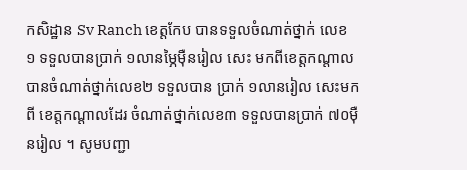កសិដ្ឋាន Sv Ranch ខេត្តកែប បានទទួលចំណាត់ថ្នាក់ លេខ ១ ទទួលបានប្រាក់ ១លានម្ភៃមុឺនរៀល សេះ មកពីខេត្តកណ្តាល បានចំណាត់ថ្នាក់លេខ២ ទទួលបាន ប្រាក់ ១លានរៀល សេះមកពី ខេត្តកណ្តាលដែរ ចំណាត់ថ្នាក់លេខ៣ ទទួលបានប្រាក់ ៧០មុឺនរៀល ។ សូមបញ្ជា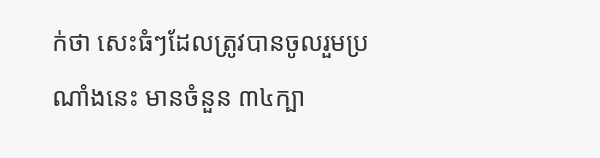ក់ថា សេះធំៗដែលត្រូវបានចូលរួមប្រណាំងនេះ មានចំនួន ៣៤ក្បា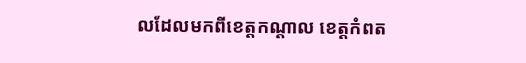លដែលមកពីខេត្តកណ្តាល ខេត្តកំពត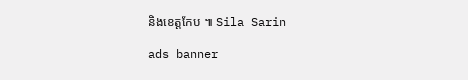និងខេត្តកែប ៕ Sila Sarin

ads banner